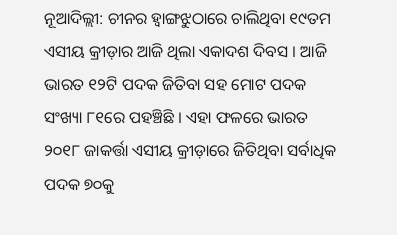ନୂଆଦିଲ୍ଲୀ: ଚୀନର ହ୍ୱାଙ୍ଗଝୁଠାରେ ଚାଲିଥିବା ୧୯ତମ ଏସୀୟ କ୍ରୀଡ଼ାର ଆଜି ଥିଲା ଏକାଦଶ ଦିବସ । ଆଜି ଭାରତ ୧୨ଟି ପଦକ ଜିତିବା ସହ ମୋଟ ପଦକ ସଂଖ୍ୟା ୮୧ରେ ପହଞ୍ଚିଛି । ଏହା ଫଳରେ ଭାରତ ୨୦୧୮ ଜାକର୍ତ୍ତା ଏସୀୟ କ୍ରୀଡ଼ାରେ ଜିତିଥିବା ସର୍ବାଧିକ ପଦକ ୭୦କୁ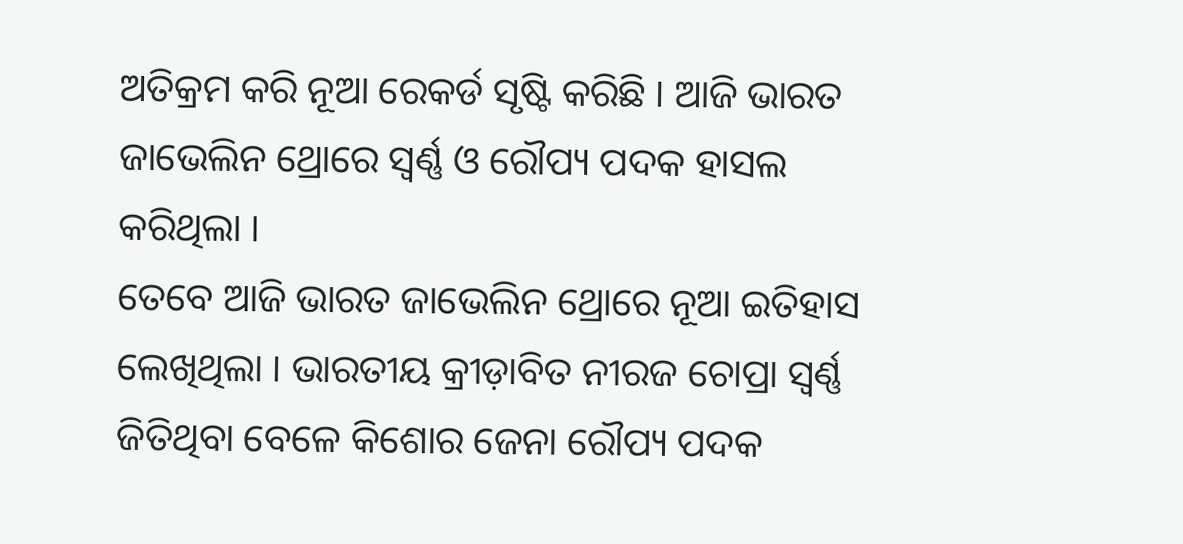ଅତିକ୍ରମ କରି ନୂଆ ରେକର୍ଡ ସୃଷ୍ଟି କରିଛି । ଆଜି ଭାରତ ଜାଭେଲିନ ଥ୍ରୋରେ ସ୍ୱର୍ଣ୍ଣ ଓ ରୌପ୍ୟ ପଦକ ହାସଲ କରିଥିଲା ।
ତେବେ ଆଜି ଭାରତ ଜାଭେଲିନ ଥ୍ରୋରେ ନୂଆ ଇତିହାସ ଲେଖିଥିଲା । ଭାରତୀୟ କ୍ରୀଡ଼ାବିତ ନୀରଜ ଚୋପ୍ରା ସ୍ୱର୍ଣ୍ଣ ଜିତିଥିବା ବେଳେ କିଶୋର ଜେନା ରୌପ୍ୟ ପଦକ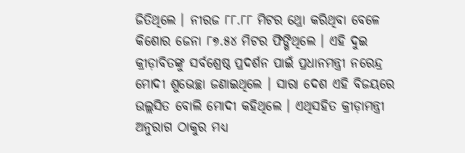ଜିତିଥିଲେ । ନୀରଜ ୮୮.୮୮ ମିଟର ଥ୍ରୋ କରିଥିବା ବେଳେ କିଶୋର ଜେନା ୮୭.୫୪ ମିଟର ଫିଙ୍ଗିଥିଲେ । ଏହି ଦୁଇ କ୍ରୀଡ଼ାବିତଙ୍କୁ ସର୍ବଶ୍ରେଷ୍ଠ ପ୍ରଦର୍ଶନ ପାଇଁ ପ୍ରଧାନମନ୍ତ୍ରୀ ନରେନ୍ଦ୍ର ମୋଦୀ ଶୁଭେଚ୍ଛା ଜଣାଇଥିଲେ । ସାରା ଦେଶ ଏହି ବିଜୟରେ ଉଲ୍ଲସିତ ବୋଲି ମୋଦୀ କହିଥିଲେ । ଏଥିସହିତ କ୍ରୀଡ଼ାମନ୍ତ୍ରୀ ଅନୁରାଗ ଠାକୁର ମଧ୍ୟ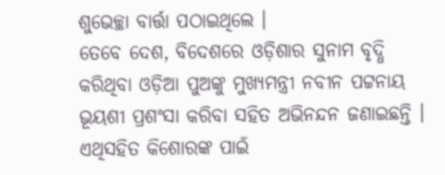ଶୁଭେଚ୍ଛା ବାର୍ତ୍ତା ପଠାଇଥିଲେ ।
ତେବେ ଦେଶ, ବିଦେଶରେ ଓଡ଼ିଶାର ସୁନାମ ବୃଦ୍ଧି କରିଥିବା ଓଡ଼ିଆ ପୁଅଙ୍କୁ ମୁଖ୍ୟମନ୍ତ୍ରୀ ନବୀନ ପଟ୍ଟନାୟ ଭୂୟଶୀ ପ୍ରଶଂସା କରିବା ସହିତ ଅଭିନନ୍ଦନ ଜଣାଇଛନ୍ତି । ଏଥିସହିତ କିଶୋରଙ୍କ ପାଇଁ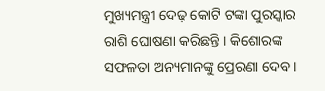ମୁଖ୍ୟମନ୍ତ୍ରୀ ଦେଢ଼ କୋଟି ଟଙ୍କା ପୁରସ୍କାର ରାଶି ଘୋଷଣା କରିଛନ୍ତି । କିଶୋରଙ୍କ ସଫଳତା ଅନ୍ୟମାନଙ୍କୁ ପ୍ରେରଣା ଦେବ ।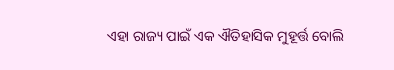ଏହା ରାଜ୍ୟ ପାଇଁ ଏକ ଐତିହାସିକ ମୁହୂର୍ତ୍ତ ବୋଲି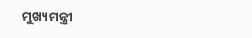ମୁଖ୍ୟମନ୍ତ୍ରୀ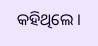କହିଥିଲେ ।